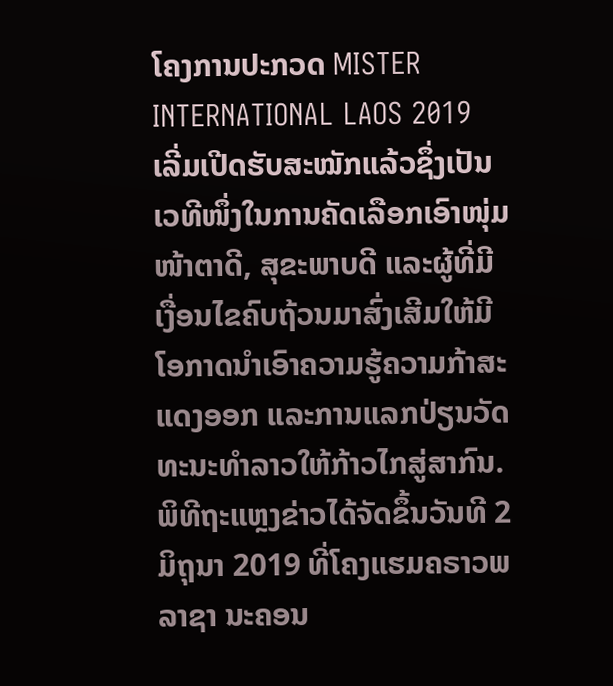ໂຄງການປະກວດ MISTER INTERNATIONAL LAOS 2019 ເລີ່ມເປີດຮັບສະໝັກແລ້ວຊຶ່ງເປັນເວທີໜຶ່ງໃນການຄັດເລືອກເອົາໜຸ່ມໜ້າຕາດີ, ສຸຂະພາບດີ ແລະຜູ້ທີ່ມີເງື່ອນໄຂຄົບຖ້ວນມາສົ່ງເສີມໃຫ້ມີໂອກາດນຳເອົາຄວາມຮູ້ຄວາມກ້າສະແດງອອກ ແລະການແລກປ່ຽນວັດທະນະທຳລາວໃຫ້ກ້າວໄກສູ່ສາກົນ.
ພິທີຖະແຫຼງຂ່າວໄດ້ຈັດຂຶ້ນວັນທີ 2 ມິຖຸນາ 2019 ທີ່ໂຄງແຮມຄຣາວພລາຊາ ນະຄອນ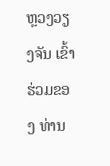ຫຼວງວຽງຈັນ ເຂົ້າຮ່ວມຂອງ ທ່ານ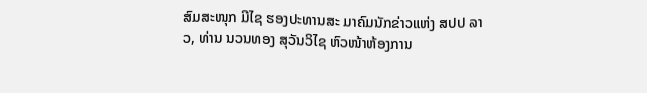ສົມສະໜຸກ ມີໄຊ ຮອງປະທານສະ ມາຄົມນັກຂ່າວແຫ່ງ ສປປ ລາວ, ທ່ານ ນວນທອງ ສຸວັນວິໄຊ ຫົວໜ້າຫ້ອງການ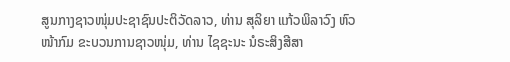ສູນກາງຊາວໜຸ່ມປະຊາຊົນປະຕິວັດລາວ, ທ່ານ ສຸລິຍາ ແກ້ວພິລາວົງ ຫົວໜ້າກົມ ຂະບວນການຊາວໜຸ່ມ, ທ່ານ ໄຊຊະນະ ນໍຣະສິງສີສາ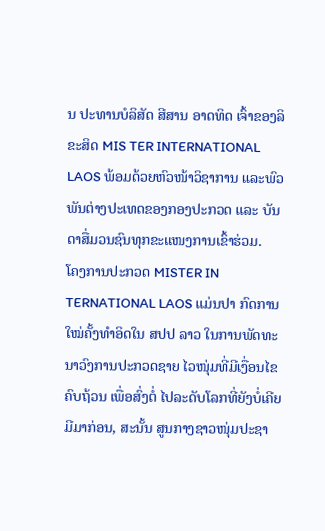ນ ປະທານບໍລິສັດ ສີສານ ອາດທິດ ເຈົ້າຂອງລິຂະສິດ MIS TER INTERNATIONAL LAOS ພ້ອມດ້ວຍຫົວໜ້າວິຊາການ ແລະພົວ ພັນຕ່າງປະເທດຂອງກອງປະກວດ ແລະ ບັນດາສື່ມວນຊົນທຸກຂະແໜງການເຂົ້າຮ່ວມ.
ໂຄງການປະກວດ MISTER IN TERNATIONAL LAOS ແມ່ນປາ ກົດການໃໝ່ຄັ້ງທຳອິດໃນ ສປປ ລາວ ໃນການພັດທະນາວົງການປະກວດຊາຍ ໄວໜຸ່ມທີ່ມີເງື່ອນໄຂຄົບຖ້ວນ ເພື່ອສົ່ງຕໍ່ ໄປລະດັບໂລກທີ່ຍັງບໍ່ເຄີຍມີມາກ່ອນ, ສະນັ້ນ ສູນກາງຊາວໜຸ່ມປະຊາ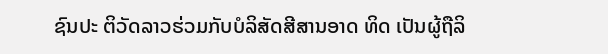ຊົນປະ ຕິວັດລາວຮ່ວມກັບບໍລິສັດສີສານອາດ ທິດ ເປັນຜູ້ຖືລິ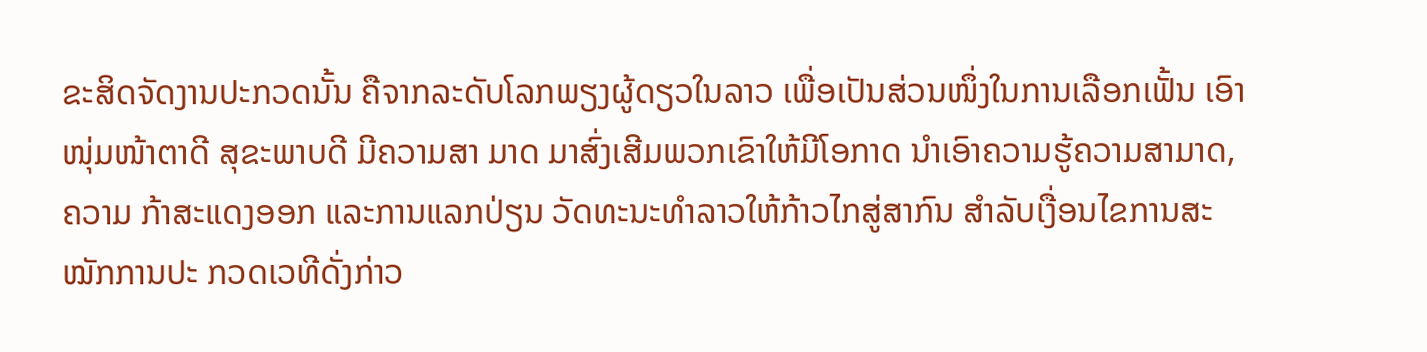ຂະສິດຈັດງານປະກວດນັ້ນ ຄືຈາກລະດັບໂລກພຽງຜູ້ດຽວໃນລາວ ເພື່ອເປັນສ່ວນໜຶ່ງໃນການເລືອກເຟັ້ນ ເອົາໜຸ່ມໜ້າຕາດີ ສຸຂະພາບດີ ມີຄວາມສາ ມາດ ມາສົ່ງເສີມພວກເຂົາໃຫ້ມີໂອກາດ ນຳເອົາຄວາມຮູ້ຄວາມສາມາດ, ຄວາມ ກ້າສະແດງອອກ ແລະການແລກປ່ຽນ ວັດທະນະທຳລາວໃຫ້ກ້າວໄກສູ່ສາກົນ ສໍາລັບເງື່ອນໄຂການສະໝັກການປະ ກວດເວທີດັ່ງກ່າວ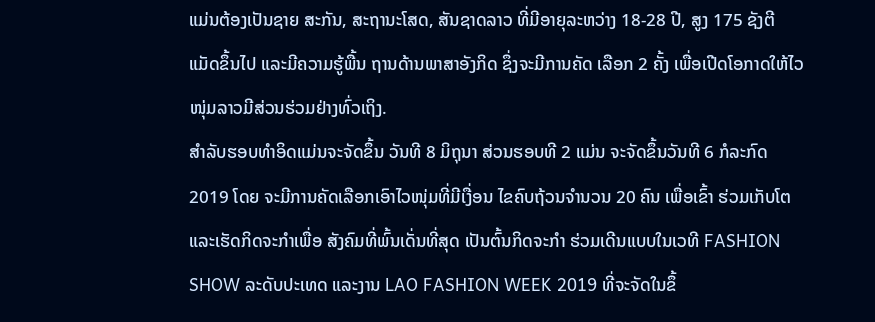ແມ່ນຕ້ອງເປັນຊາຍ ສະກັນ, ສະຖານະໂສດ, ສັນຊາດລາວ ທີ່ມີອາຍຸລະຫວ່າງ 18-28 ປີ, ສູງ 175 ຊັງຕີແມັດຂຶ້ນໄປ ແລະມີຄວາມຮູ້ພື້ນ ຖານດ້ານພາສາອັງກິດ ຊຶ່ງຈະມີການຄັດ ເລືອກ 2 ຄັ້ງ ເພື່ອເປີດໂອກາດໃຫ້ໄວ ໜຸ່ມລາວມີສ່ວນຮ່ວມຢ່າງທົ່ວເຖິງ.
ສຳລັບຮອບທຳອິດແມ່ນຈະຈັດຂຶ້ນ ວັນທີ 8 ມິຖຸນາ ສ່ວນຮອບທີ 2 ແມ່ນ ຈະຈັດຂຶ້ນວັນທີ 6 ກໍລະກົດ 2019 ໂດຍ ຈະມີການຄັດເລືອກເອົາໄວໜຸ່ມທີ່ມີເງື່ອນ ໄຂຄົບຖ້ວນຈຳນວນ 20 ຄົນ ເພື່ອເຂົ້າ ຮ່ວມເກັບໂຕ ແລະເຮັດກິດຈະກຳເພື່ອ ສັງຄົມທີ່ພົ້ນເດັ່ນທີ່ສຸດ ເປັນຕົ້ນກິດຈະກຳ ຮ່ວມເດີນແບບໃນເວທີ FASHION SHOW ລະດັບປະເທດ ແລະງານ LAO FASHION WEEK 2019 ທີ່ຈະຈັດໃນຂຶ້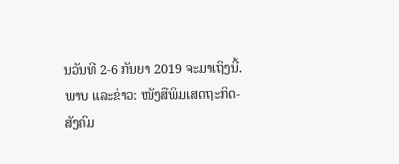ນວັນທີ 2-6 ກັນຍາ 2019 ຈະມາເຖິງນີ້.
ພາບ ແລະຂ່າວ: ໜັງສືພິມເສດຖະກິດ-ສັງຄົມ